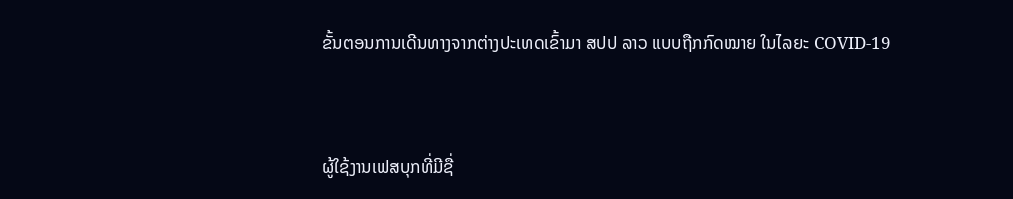ຂັ້ນຕອນການເດີນທາງຈາກຕ່າງປະເທດເຂົ້າມາ ສປປ ລາວ ແບບຖືກກົດໝາຍ ໃນໄລຍະ COVID-19


ຜູ້ໃຊ້ງານເຟສບຸກທີ່ມີຊື່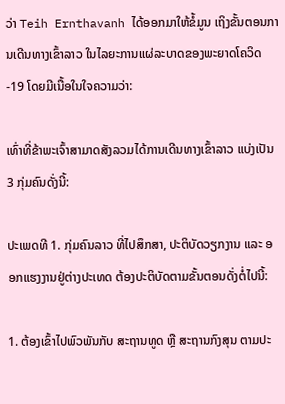ວ່າ Teih Ernthavanh ໄດ້ອອກມາໃຫ້ຂໍ້ມູນ ເຖິງຂັ້ນຕອນການເດີນທາງເຂົ້າລາວ ໃນໄລຍະການແຜ່ລະບາດຂອງພະຍາດໂຄວິດ-19 ໂດຍມີເນື້ອໃນໃຈຄວາມວ່າ:

ເທົ່າທີ່ຂ້າພະເຈົ້າສາມາດສັງລວມໄດ້ການເດີນທາງເຂົ້າລາວ ແບ່ງເປັນ 3 ກຸ່ມຄົນດັ່ງນີ້:

ປະເພດທີ 1. ກຸ່ມຄົນລາວ ທີ່ໄປສຶກສາ, ປະຕິບັດວຽກງານ ແລະ ອອກແຮງງານຢູ່ຕ່າງປະເທດ ຕ້ອງປະຕິບັດຕາມຂັ້ນຕອນດັ່ງຕໍ່ໄປນີ້:

1. ຕ້ອງເຂົ້າໄປພົວພັນກັບ ສະຖານທູດ ຫຼື ສະຖານກົງສຸນ ຕາມປະ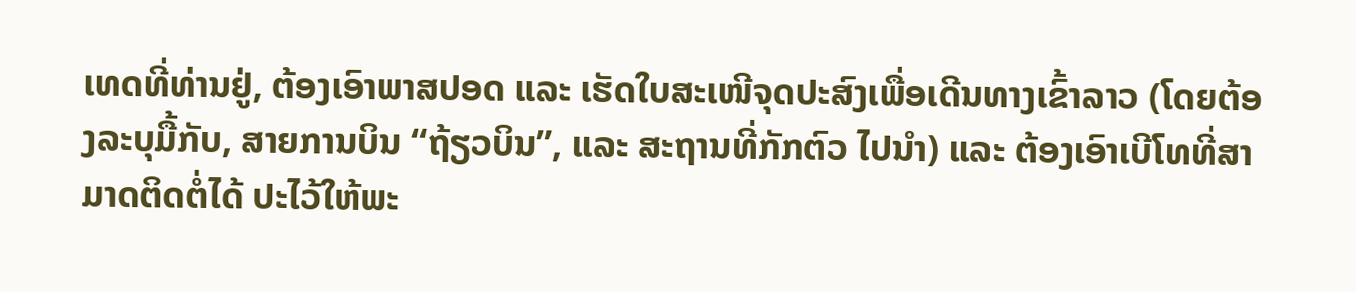ເທດທີ່ທ່ານຢູ່, ຕ້ອງເອົາພາສປອດ ແລະ ເຮັດໃບສະເໜີຈຸດປະສົງເພື່ອເດີນທາງເຂົ້າລາວ (ໂດຍຕ້ອງລະບຸມື້ກັບ, ສາຍການບິນ “ຖ້ຽວບິນ”, ແລະ ສະຖານທີ່ກັກຕົວ ໄປນຳ) ແລະ ຕ້ອງເອົາເບີໂທທີ່ສາມາດຕິດຕໍ່ໄດ້ ປະໄວ້ໃຫ້ພະ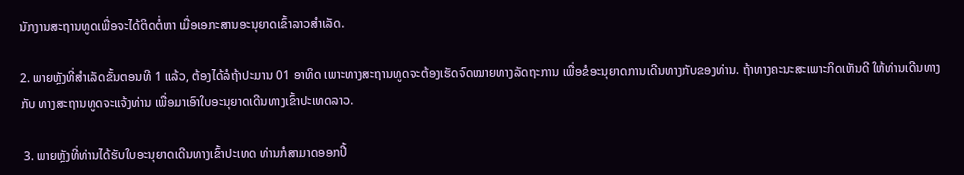ນັກງານສະຖານທູດເພື່ອຈະໄດ້ຕິດຕໍ່ຫາ ເມື່ອເອກະສານອະນຸຍາດເຂົ້າລາວສຳເລັດ.

2. ພາຍຫຼັງທີ່ສຳເລັດຂັ້ນຕອນທີ 1 ແລ້ວ, ຕ້ອງໄດ້ລໍຖ້າປະມານ 01 ອາທິດ ເພາະທາງສະຖານທູດຈະຕ້ອງເຮັດຈົດໝາຍທາງລັດຖະການ ເພື່ອຂໍອະນຸຍາດການເດີນທາງກັບຂອງທ່ານ. ຖ້າທາງຄະນະສະເພາະກິດເຫັນດີ ໃຫ້ທ່ານເດີນທາງກັບ ທາງສະຖານທູດຈະແຈ້ງທ່ານ ເພື່ອມາເອົາໃບອະນຸຍາດເດີນທາງເຂົ້າປະເທດລາວ.

 3. ພາຍຫຼັງທີ່ທ່ານໄດ້ຮັບໃບອະນຸຍາດເດີນທາງເຂົ້າປະເທດ ທ່ານກໍສາມາດອອກປີ້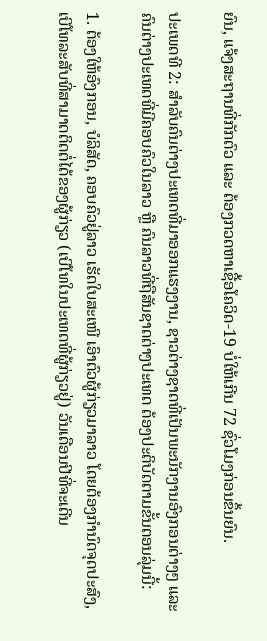ຍົນ, ແຈ້ງສະຖານທີ່ກັກຕົວ ແລະ ຕ້ອງກວດຫາເຊື້ອໂຄວິດ-19 ບໍ່ໃຫ້ເກີນ 72 ຊົ່ວໂມງກ່ອນຂຶ້ນຍົນ.

ປະເພດທີ 2: ສຳລັບຄົນຕ່າງປະເທດທີ່ມາອອກແຮງງານ, ຊາວຕ່າງຊາດທີ່ເປັນພະນັກງານອົງກອນຕ່າງໆ ແລະ ຄົນຕ່າງປະເທດທີ່ມີຄອບຄົວໃນລາວ ຫຼື ຄົນລາວທີ່ຖືສັນຊາດຕ່າງປະເທດ ຕ້ອງປະຕິບັດຕາມຂັ້ນຕອນລຸ່ມນີ້:

1. ຕ້ອງໃຫ້ອົງກອນ, ບໍລິສັດ, ຄອບຄົວຢູ່ລາວ ເຮັດໃບສະເໜີ ເອົາຕົວຜູ້ກ່ຽວມາລາວ ໂດຍຕ້ອງກຳນົດຈຸດປະສົງ, ເບີໂທລະສັບທີ່ສາມາດຕິດຕໍ່ໄດ້ຂອງຜູ້ກ່ຽວ (ເບີໂທໃນປະເທດທີ່ຜູ້ກ່ຽວຢູ່) ວັນເດືອນປີທີ່ຈະເດີນ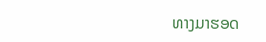ທາງມາຮອດ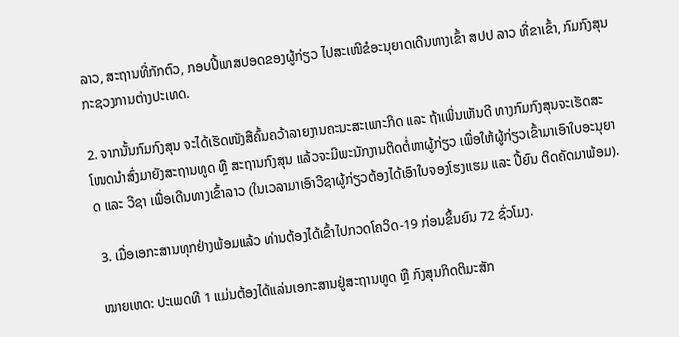ລາວ, ສະຖານທີ່ກັກຕົວ, ກອບປີ້ພາສປອດຂອງຜູ້ກ່ຽວ ໄປສະເໜີຂໍອະນຸຍາດເດີນທາງເຂົ້າ ສປປ ລາວ ທີ່ຂາເຂົ້າ, ກົມກົງສຸນ ກະຊວງການຕ່າງປະເທດ.

2. ຈາກນັ້ນກົມກົງສຸນ ຈະໄດ້ເຮັດໜັງສືຄົ້ນຄວ້າລາຍງານຄະນະສະເພາະກິດ ແລະ ຖ້າເພິ່ນເຫັນດີ ທາງກົມກົງສຸນຈະເຮັດສະໂໜດນຳສົ່ງມາຍັງສະຖານທູດ ຫຼື ສະຖານກົງສຸນ ແລ້ວຈະມີພະນັກງານຕິດຕໍ່ຫາຜູ້ກ່ຽວ ເພື່ອໃຫ້ຜູ້ກ່ຽວເຂົ້າມາເອົາໃບອະນຸຍາດ ແລະ ວີຊາ ເພື່ອເດີນທາງເຂົ້າລາວ (ໃນເວລາມາເອົາວີຊາຜູ້ກ່ຽວຕ້ອງໄດ້ເອົາໃບຈອງໂຮງແຮມ ແລະ ປີ້ຍົນ ຕິດຄັດມາພ້ອມ).

 3. ເມື່ອເອກະສານທຸກຢ່າງພ້ອມແລ້ວ ທ່ານຕ້ອງໄດ້ເຂົ້າໄປກວດໂຄວິດ-19 ກ່ອນຂຶ້ນຍົນ 72 ຊົ່ວໂມງ.

ໝາຍເຫດ: ປະເພດທີ 1 ແມ່ນຕ້ອງໄດ້ແລ່ນເອກະສານຢູ່ສະຖານທູດ ຫຼື ກົງສຸນກິດຕິມະສັກ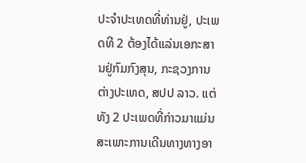ປະຈຳປະເທດທີ່ທ່ານຢູ່, ປະເພດທີ 2 ຕ້ອງໄດ້ແລ່ນເອກະສານຢູ່ກົມກົງສຸນ, ກະຊວງການຕ່າງປະເທດ, ສປປ ລາວ. ແຕ່ທັງ 2 ປະເພດທີ່ກ່າວມາແມ່ນສະເພາະການເດີນທາງທາງອາ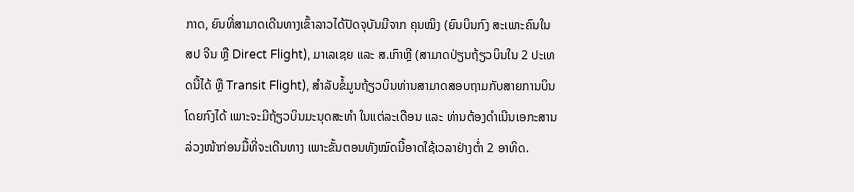ກາດ, ຍົນທີ່ສາມາດເດີນທາງເຂົ້າລາວໄດ້ປັດຈຸບັນມີຈາກ ຄຸນໝິງ (ຍົນບິນກົງ ສະເພາະຄົນໃນ ສປ ຈີນ ຫຼື Direct Flight), ມາເລເຊຍ ແລະ ສ.ເກົາຫຼີ (ສາມາດປ່ຽນຖ້ຽວບິນໃນ 2 ປະເທດນີ້ໄດ້ ຫຼື Transit Flight), ສຳລັບຂໍ້ມູນຖ້ຽວບິນທ່ານສາມາດສອບຖາມກັບສາຍການບິນໂດຍກົງໄດ້ ເພາະຈະມີຖ້ຽວບິນມະນຸດສະທຳ ໃນແຕ່ລະເດືອນ ແລະ ທ່ານຕ້ອງດຳເນີນເອກະສານລ່ວງໜ້າກ່ອນມື້ທີ່ຈະເດີນທາງ ເພາະຂັ້ນຕອນທັງໝົດນີ້ອາດໃຊ້ເວລາຢ່າງຕ່ຳ 2 ອາທິດ.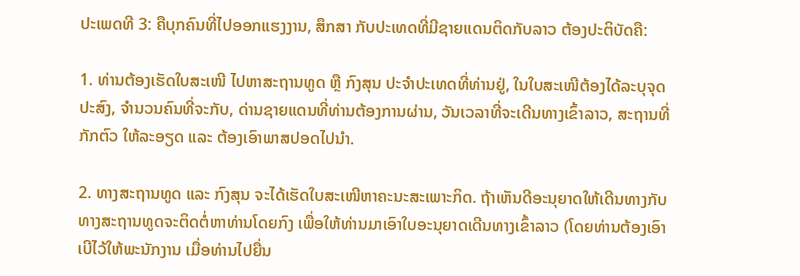ປະເພດທີ 3: ຄືບຸກຄົນທີ່ໄປອອກແຮງງານ, ສຶກສາ ກັບປະເທດທີ່ມີຊາຍແດນຕິດກັບລາວ ຕ້ອງປະຕິບັດຄື:

1. ທ່ານຕ້ອງເຮັດໃບສະເໜີ ໄປຫາສະຖານທູດ ຫຼື ກົງສຸນ ປະຈຳປະເທດທີ່ທ່ານຢູ່, ໃນໃບສະເໜີຕ້ອງໄດ້ລະບຸຈຸດປະສົງ, ຈຳນວນຄົນທີ່ຈະກັບ, ດ່ານຊາຍແດນທີ່ທ່ານຕ້ອງການຜ່ານ, ວັນເວລາທີ່ຈະເດີນທາງເຂົ້າລາວ, ສະຖານທີ່ກັກຕົວ ໃຫ້ລະອຽດ ແລະ ຕ້ອງເອົາພາສປອດໄປນຳ.

2. ທາງສະຖານທູດ ແລະ ກົງສຸນ ຈະໄດ້ເຮັດໃບສະເໜີຫາຄະນະສະເພາະກິດ. ຖ້າເຫັນດີອະນຸຍາດໃຫ້ເດີນທາງກັບ ທາງສະຖານທູດຈະຕິດຕໍ່ຫາທ່ານໂດຍກົງ ເພື່ອໃຫ້ທ່ານມາເອົາໃບອະນຸຍາດເດີນທາງເຂົ້າລາວ (ໂດຍທ່ານຕ້ອງເອົາເບີໄວ້ໃຫ້ພະນັກງານ ເມື່ອທ່ານໄປຍື່ນ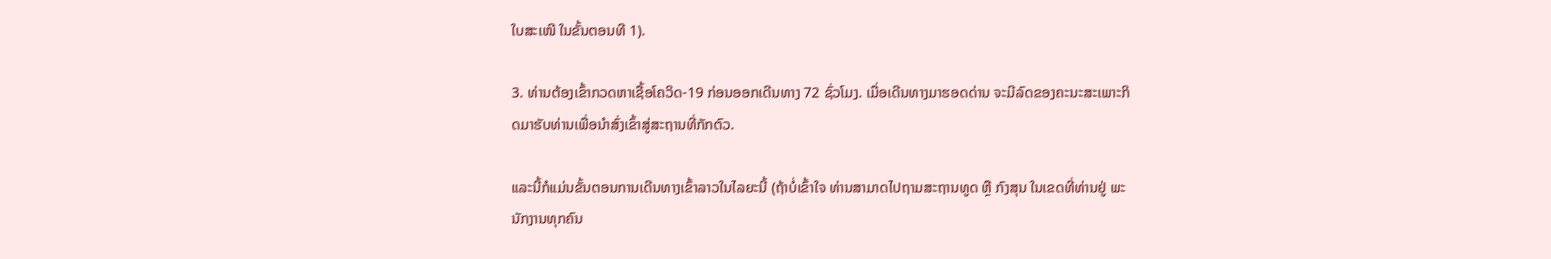ໃບສະເໜີ ໃນຂັ້ນຕອນທີ 1).

3. ທ່ານຕ້ອງເຂົ້າກວດຫາເຊື້ອໂຄວິດ-19 ກ່ອນອອກເດີນທາງ 72 ຊົ່ວໂມງ. ເມື່ອເດີນທາງມາຮອດດ່ານ ຈະມີລົດຂອງຄະນະສະເພາະກິດມາຮັບທ່ານເພື່ອນຳສົ່ງເຂົ້າສູ່ສະຖານທີ່ກັກຕົວ.

ແລະນີ້ກໍແມ່ນຂັ້ນຕອນການເດີນທາງເຂົ້າລາວໃນໄລຍະນີ້ (ຖ້າບໍ່ເຂົ້າໃຈ ທ່ານສາມາດໄປຖາມສະຖານທູດ ຫຼື ກົງສຸນ ໃນເຂດທີ່ທ່ານຢູ່ ພະນັກງານທຸກຄົນ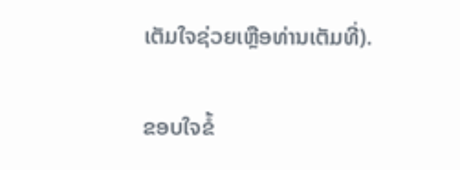ເຕັມໃຈຊ່ວຍເຫຼືອທ່ານເຕັມທີ່).

ຂອບໃຈຂໍ້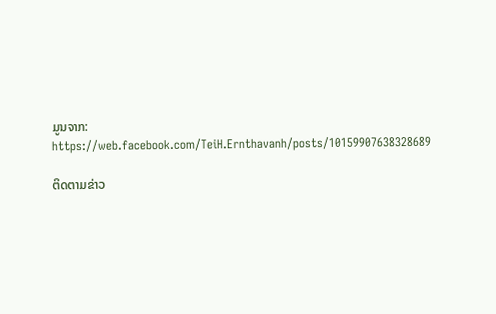ມູນຈາກ: https://web.facebook.com/TeiH.Ernthavanh/posts/10159907638328689

ຕິດຕາມຂ່າວ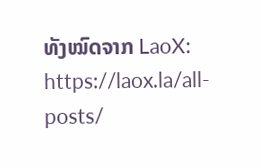ທັງໝົດຈາກ LaoX: https://laox.la/all-posts/